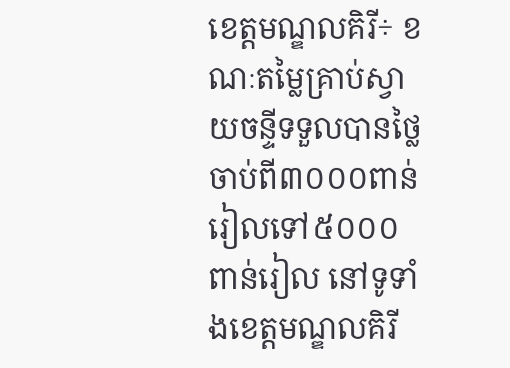ខេត្តមណ្ឌលគិរី÷ ខណៈតម្លៃគ្រាប់ស្វាយចន្ទីទទួលបានថ្លៃចាប់ពី៣០០០ពាន់រៀលទៅ៥០០០ពាន់រៀល នៅទូទាំងខេត្តមណ្ឌលគិរី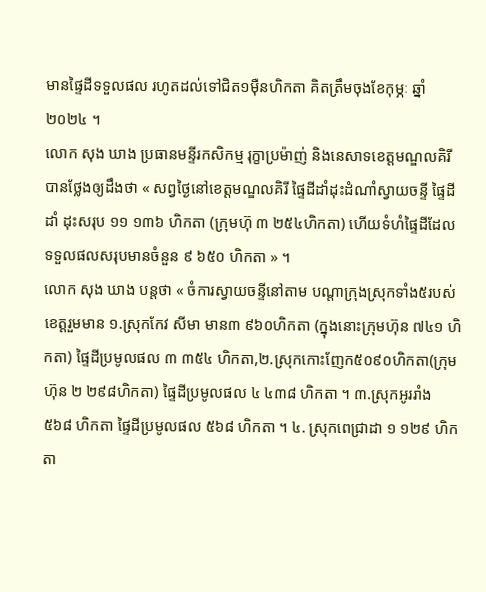មានផ្ទៃដីទទួលផល រហូតដល់ទៅជិត១ម៉ឺនហិកតា គិតត្រឹមចុងខែកុម្ភៈ ឆ្នាំ២០២៤ ។
លោក សុង ឃាង ប្រធានមន្ទីរកសិកម្ម រុក្ខាប្រម៉ាញ់ និងនេសាទខេត្តមណ្ឌលគិរី បានថ្លែងឲ្យដឹងថា « សព្វថ្ងៃនៅខេត្តមណ្ឌលគិរី ផ្ទៃដីដាំដុះដំណាំស្វាយចន្ទី ផ្ទៃដីដាំ ដុះសរុប ១១ ១៣៦ ហិកតា (ក្រុមហ៊ុ ៣ ២៥៤ហិកតា) ហើយទំហំផ្ទៃដីដែលទទួលផលសរុបមានចំនួន ៩ ៦៥០ ហិកតា » ។
លោក សុង ឃាង បន្តថា « ចំការស្វាយចន្ទីនៅតាម បណ្តាក្រុងស្រុកទាំង៥របស់ខេត្តរួមមាន ១.ស្រុកកែវ សីមា មាន៣ ៩៦០ហិកតា (ក្នុងនោះក្រុមហ៊ុន ៧៤១ ហិកតា) ផ្ទៃដីប្រមូលផល ៣ ៣៥៤ ហិកតា,២.ស្រុកកោះញែក៥០៩០ហិកតា(ក្រុមហ៊ុន ២ ២៩៨ហិកតា) ផ្ទៃដីប្រមូលផល ៤ ៤៣៨ ហិកតា ។ ៣.ស្រុកអូររាំង ៥៦៨ ហិកតា ផ្ទៃដីប្រមូលផល ៥៦៨ ហិកតា ។ ៤. ស្រុកពេជ្រាដា ១ ១២៩ ហិកតា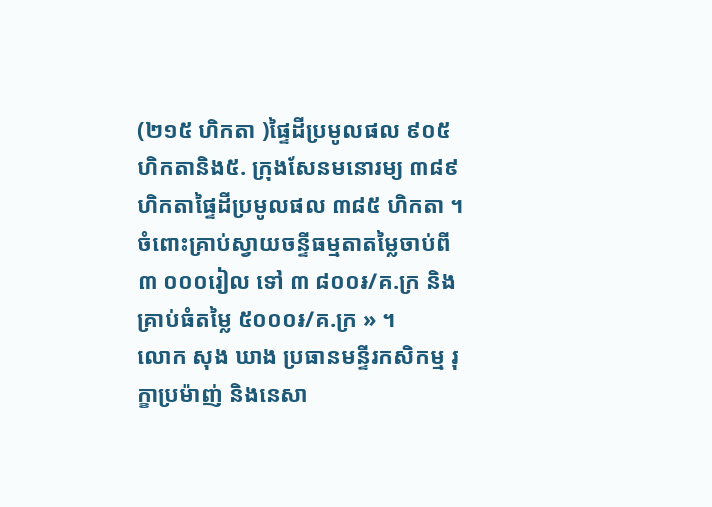(២១៥ ហិកតា )ផ្ទៃដីប្រមូលផល ៩០៥ ហិកតានិង៥. ក្រុងសែនមនោរម្យ ៣៨៩ ហិកតាផ្ទៃដីប្រមូលផល ៣៨៥ ហិកតា ។ ចំពោះគ្រាប់ស្វាយចន្ទីធម្មតាតម្លៃចាប់ពី ៣ ០០០រៀល ទៅ ៣ ៨០០៛/គ.ក្រ និងគ្រាប់ធំតម្លៃ ៥០០០៛/គ.ក្រ » ។
លោក សុង ឃាង ប្រធានមន្ទីរកសិកម្ម រុក្ខាប្រម៉ាញ់ និងនេសា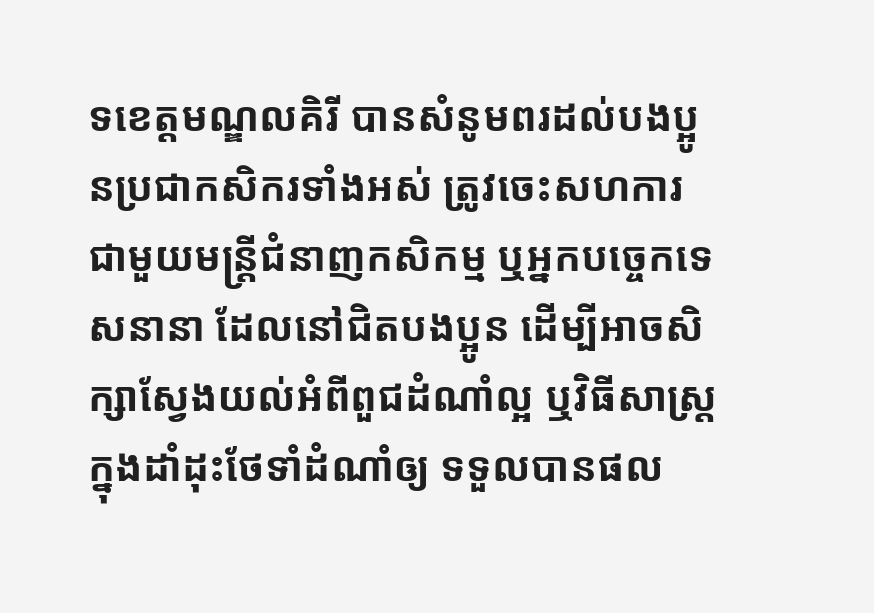ទខេត្តមណ្ឌលគិរី បានសំនូមពរដល់បងប្អូនប្រជាកសិករទាំងអស់ ត្រូវចេះសហការជាមួយមន្ត្រីជំនាញកសិកម្ម ឬអ្នកបច្ចេកទេសនានា ដែលនៅជិតបងប្អូន ដើម្បីអាចសិក្សាស្វែងយល់អំពីពួជដំណាំល្អ ឬវិធីសាស្ត្រក្នុងដាំដុះថែទាំដំណាំឲ្យ ទទួលបានផល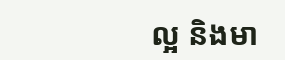ល្អ និងមា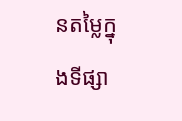នតម្លៃក្នុងទីផ្សា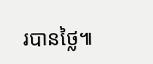របានថ្លៃ៕